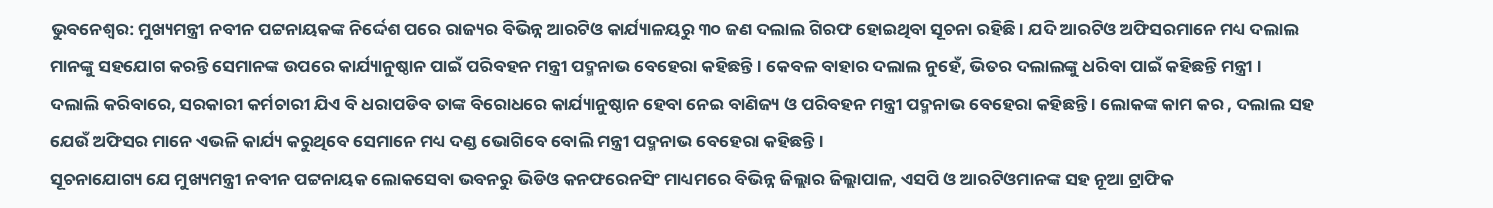ଭୁବନେଶ୍ବର: ମୁଖ୍ୟମନ୍ତ୍ରୀ ନବୀନ ପଟ୍ଟନାୟକଙ୍କ ନିର୍ଦ୍ଦେଶ ପରେ ରାଜ୍ୟର ବିଭିନ୍ନ ଆରଟିଓ କାର୍ଯ୍ୟାଳୟରୁ ୩୦ ଜଣ ଦଲାଲ ଗିରଫ ହୋଇଥିବା ସୂଚନା ରହିଛି । ଯଦି ଆରଟିଓ ଅଫିସରମାନେ ମଧ୍ୟ ଦଲାଲ ମାନଙ୍କୁ ସହଯୋଗ କରନ୍ତି ସେମାନଙ୍କ ଉପରେ କାର୍ଯ୍ୟାନୁଷ୍ଠାନ ପାଇଁ ପରିବହନ ମନ୍ତ୍ରୀ ପଦ୍ମନାଭ ବେହେରା କହିଛନ୍ତି । କେବଳ ବାହାର ଦଲାଲ ନୁହେଁ, ଭିତର ଦଲାଲଙ୍କୁ ଧରିବା ପାଇଁ କହିଛନ୍ତି ମନ୍ତ୍ରୀ ।
ଦଲାଲି କରିବାରେ, ସରକାରୀ କର୍ମଚାରୀ ଯିଏ ବି ଧରାପଡିବ ତାଙ୍କ ବିରୋଧରେ କାର୍ଯ୍ୟାନୁଷ୍ଠାନ ହେବା ନେଇ ବାଣିଜ୍ୟ ଓ ପରିବହନ ମନ୍ତ୍ରୀ ପଦ୍ମନାଭ ବେହେରା କହିଛନ୍ତି । ଲୋକଙ୍କ କାମ କର , ଦଲାଲ ସହ ଯେଉଁ ଅଫିସର ମାନେ ଏଭଳି କାର୍ଯ୍ୟ କରୁଥିବେ ସେମାନେ ମଧ୍ୟ ଦଣ୍ଡ ଭୋଗିବେ ବୋଲି ମନ୍ତ୍ରୀ ପଦ୍ମନାଭ ବେହେରା କହିଛନ୍ତି ।
ସୂଚନାଯୋଗ୍ୟ ଯେ ମୁଖ୍ୟମନ୍ତ୍ରୀ ନବୀନ ପଟ୍ଟନାୟକ ଲୋକସେବା ଭବନରୁ ଭିଡିଓ କନଫରେନସିଂ ମାଧ୍ୟମରେ ବିଭିନ୍ନ ଜିଲ୍ଲାର ଜିଲ୍ଲାପାଳ, ଏସପି ଓ ଆରଟିଓମାନଙ୍କ ସହ ନୂଆ ଟ୍ରାଫିକ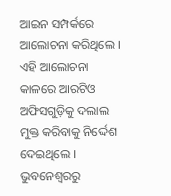ଆଇନ ସମ୍ପର୍କରେ ଆଲୋଚନା କରିଥିଲେ । ଏହି ଆଲୋଚନା କାଳରେ ଆରଟିଓ ଅଫିସଗୁଡ଼ିକୁ ଦଲାଲ ମୁକ୍ତ କରିବାକୁ ନିର୍ଦ୍ଦେଶ ଦେଇଥିଲେ ।
ଭୁବନେଶ୍ବରରୁ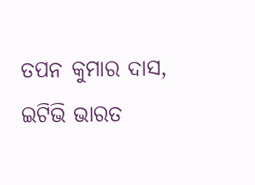ତପନ କୁମାର ଦାସ, ଇଟିଭି ଭାରତ